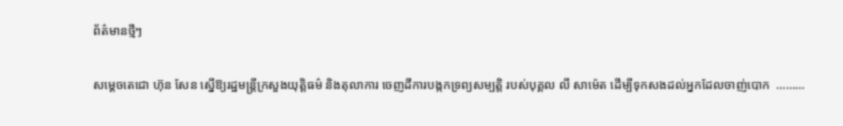ព័ត៌មានថ្មីៗ

សម្តេចតេជោ ហ៊ុន សែន ស្នើឱ្យរដ្ឋមន្ត្រីក្រសួងយុត្តិធម៌ និងតុលាការ ចេញដីការបង្កកទ្រព្យសម្បត្តិ របស់បុគ្គល លី សាម៉េត ដើម្បីទុកសងដល់អ្នកដែលចាញ់បោក  ………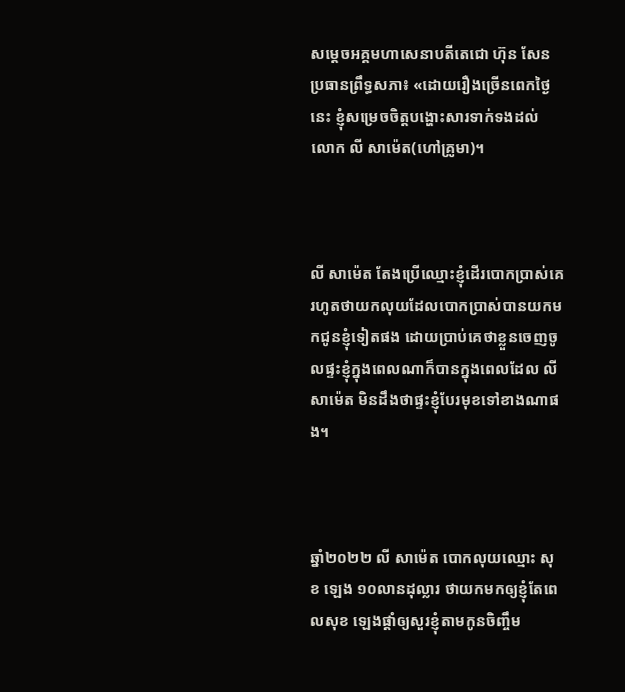សម្តេចអគ្គមហាសេនាបតីតេជោ ហ៊ុន សែន ប្រធានព្រឹទ្ធសភា៖ «ដោយរឿងច្រើនពេកថ្ងៃនេះ ខ្ញុំសម្រេចចិត្តបង្ហោះសារទាក់ទងដល់ លោក លី សាម៉េត(ហៅគ្រូមា)។



លី សាម៉េត តែងប្រើឈ្មោះខ្ញុំដើរបោកប្រាស់គេរហូតថាយកលុយដែលបោកប្រាស់បានយកមកជូនខ្ញុំទៀតផង ដោយប្រាប់គេថាខ្លួនចេញចូលផ្ទះខ្ញុំក្នុងពេលណាក៏បានក្នុងពេលដែល លី សាម៉េត មិនដឹងថាផ្ទះខ្ញុំបែរមុខទៅខាងណាផង។



ឆ្នាំ២០២២ លី សាម៉េត បោកលុយឈ្មោះ សុខ ឡេង ១០លានដុល្លារ ថាយកមកឲ្យខ្ញុំតែពេលសុខ ឡេងផ្តាំឲ្យសួរខ្ញុំតាមកូនចិញ្ចឹម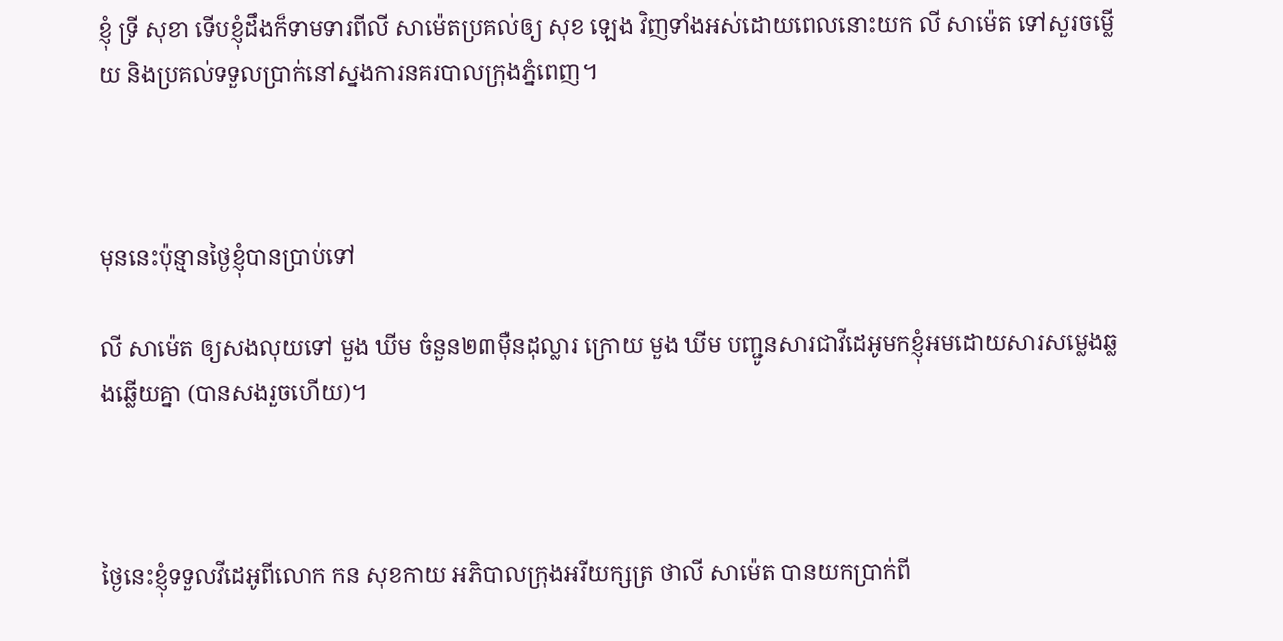ខ្ញុំ ទ្រី សុខា ទើបខ្ញុំដឹងក៏ទាមទារពីលី សាម៉េតប្រគល់ឲ្យ សុខ ឡេង វិញទាំងអស់ដោយពេលនោះយក លី សាម៉េត ទៅសួរចម្លើយ និងប្រគល់ទទួលប្រាក់នៅស្នងការនគរបាលក្រុងភ្នំពេញ។



មុននេះប៉ុន្មានថ្ងៃខ្ញុំបានប្រាប់ទៅ

លី សាម៉េត ឲ្យសងលុយទៅ មួង ឃីម ចំនួន២៣មុឺនដុល្លារ ក្រោយ មួង ឃីម បញ្ជូនសារជាវីដេអូមកខ្ញុំអមដោយសារសម្លេងឆ្លងឆ្លើយគ្នា (បានសងរួចហើយ)។



ថ្ងៃនេះខ្ញុំទទួលវីដេអូពីលោក កន សុខកាយ អភិបាលក្រុងអរីយក្សត្រ ថាលី សាម៉េត បានយកប្រាក់ពី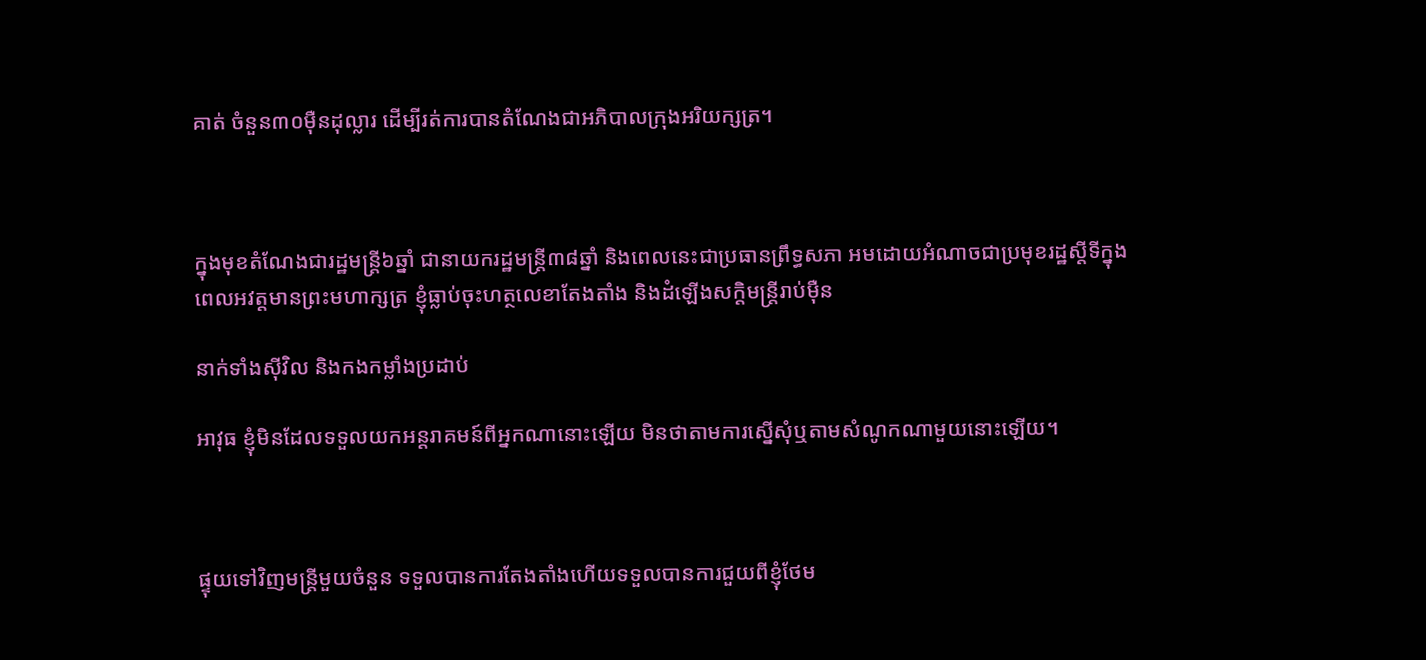គាត់ ចំនួន៣០មុឺនដុល្លារ ដើម្បីរត់ការបានតំណែងជាអភិបាលក្រុងអរិយក្សត្រ។



ក្នុងមុខតំណែងជារដ្ឋមន្ត្រី៦ឆ្នាំ ជានាយករដ្ឋមន្ត្រី៣៨ឆ្នាំ និងពេលនេះជាប្រធានព្រឹទ្ធសភា អមដោយអំណាចជាប្រមុខរដ្ឋស្តីទីក្នុងពេលអវត្តមានព្រះមហាក្សត្រ ខ្ញុំធ្លាប់ចុះហត្ថលេខាតែងតាំង និងដំឡើងសក្តិមន្ត្រីរាប់មុឺន

នាក់ទាំងសុីវិល និងកងកម្លាំងប្រដាប់

អាវុធ ខ្ញុំមិនដែលទទួលយកអន្តរាគមន៍ពីអ្នកណានោះឡើយ មិនថាតាមការស្នើសុំឬតាមសំណូកណាមួយនោះឡើយ។



ផ្ទុយទៅវិញមន្ត្រីមួយចំនួន ទទួលបានការតែងតាំងហើយទទួលបានការជួយពីខ្ញុំថែម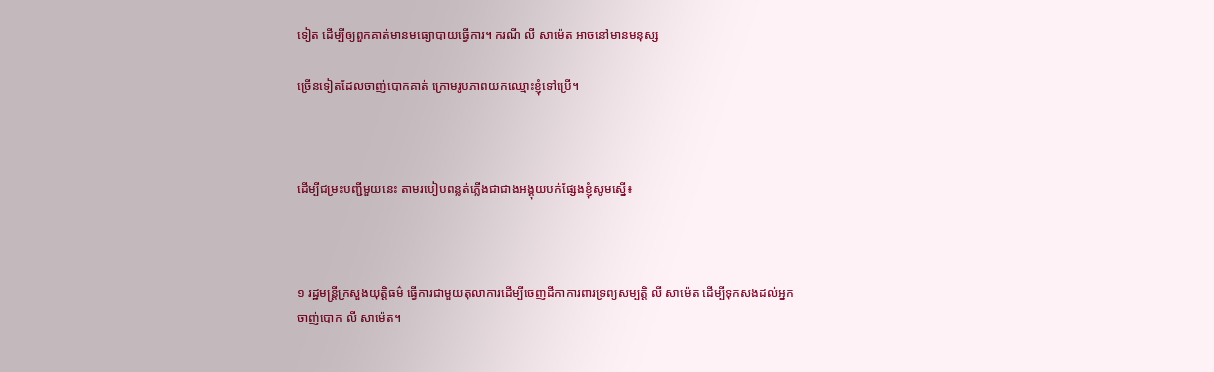ទៀត ដើម្បីឲ្យពួកគាត់មានមធ្យោបាយធ្វើការ។ ករណី លី សាម៉េត អាចនៅមានមនុស្ស

ច្រើនទៀតដែលចាញ់បោកគាត់ ក្រោមរូបភាពយកឈ្មោះខ្ញុំទៅប្រើ។



ដើម្បីជម្រះបញ្ជីមួយនេះ តាមរបៀបពន្លត់ភ្លើងជាជាងអង្គុយបក់ផ្សែងខ្ញុំសូមស្នើ៖



១ រដ្ឋមន្ត្រីក្រសួងយុត្តិធម៌ ធ្វើការជាមួយតុលាការដើម្បីចេញដីកាការពារទ្រព្យសម្បត្តិ លី សាម៉េត ដើម្បីទុកសងដល់អ្នកចាញ់បោក លី សាម៉េត។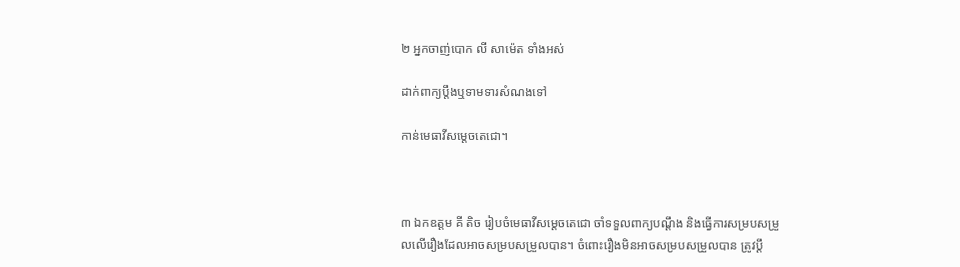២ អ្នកចាញ់បោក លី សាម៉េត ទាំងអស់

ដាក់ពាក្យប្តឹងឬទាមទារសំណងទៅ

កាន់មេធាវីសម្តេចតេជោ។



៣ ឯកឧត្តម គី តិច រៀបចំមេធាវីសម្តេចតេជោ ចាំទទួលពាក្យបណ្តឹង និងធ្វើការសម្របសម្រួលលើរឿងដែលអាចសម្របសម្រួលបាន។ ចំពោះរឿងមិនអាចសម្របសម្រួលបាន ត្រូវប្តឹ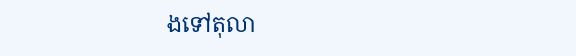ងទៅតុលា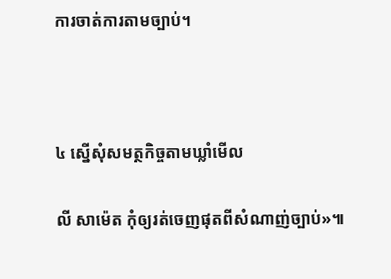ការចាត់ការតាមច្បាប់។



៤ ស្នើសុំសមត្ថកិច្ចតាមឃ្លាំមើល

លី សាម៉េត កុំឲ្យរត់ចេញផុតពីសំណាញ់ច្បាប់»៕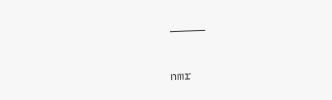—————

nmr